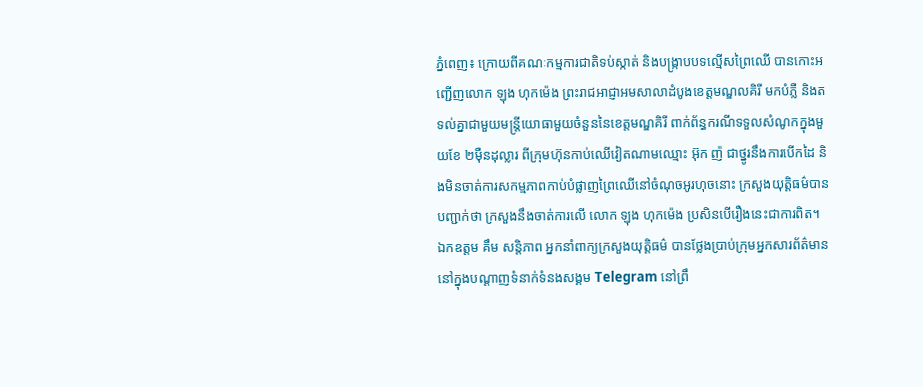ភ្នំពេញ៖ ក្រោយពីគណៈកម្មការជាតិទប់ស្កាត់ និងបង្ក្រាបបទល្មើសព្រៃឈើ បានកោះអញ្ជើញលោក ឡុង ហុកម៉េង ព្រះរាជអាជ្ញាអមសាលាដំបូងខេត្តមណ្ឌលគិរី មកបំភ្លឺ និងតទល់គ្នាជាមួយមន្ត្រីយោធាមួយចំនួននៃខេត្តមណ្ឌគិរី ពាក់ព័ន្ធករណីទទួលសំណូកក្នុងមួយខែ ២ម៉ឺនដុល្លារ ពីក្រុមហ៊ុនកាប់ឈើវៀតណាមឈ្មោះ អ៊ុក ញ៉ ជាថ្នូរនឹងការបើកដៃ និងមិនចាត់ការសកម្មភាពកាប់បំផ្លាញព្រៃឈើនៅចំណុចអូរហុចនោះ ក្រសួងយុត្តិធម៌បានបញ្ជាក់ថា ក្រសួងនឹងចាត់ការលើ លោក ឡុង ហុកម៉េង ប្រសិនបើរឿងនេះជាការពិត។
ឯកឧត្តម គឹម សន្តិភាព អ្នកនាំពាក្យក្រសួងយុត្តិធម៌ បានថ្លែងប្រាប់ក្រុមអ្នកសារព័ត៌មាននៅក្នុងបណ្ដាញទំនាក់ទំនងសង្គម Telegram នៅព្រឹ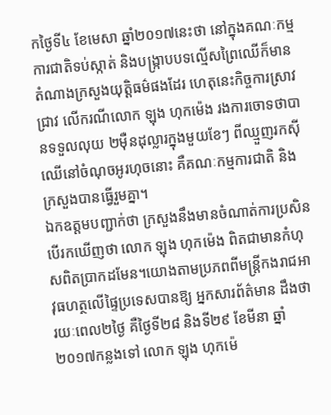កថ្ងៃទី៤ ខែមេសា ឆ្នាំ២០១៧នេះថា នៅក្នុងគណៈកម្មការជាតិទប់ស្កាត់ និងបង្ក្រាបបទល្មើសព្រៃឈើក៏មានតំណាងក្រសួងយុត្តិធម៌ផងដែរ ហេតុនេះកិច្ចការស្រាវជ្រាវ លើករណីលោក ឡុង ហុកម៉េង រងការចោទថាបានទទួលលុយ ២ម៉ឺនដុល្លារក្នុងមួយខែៗ ពីឈ្មួញរកស៊ីឈើនៅចំណុចអូរហុចនោះ គឺគណៈកម្មការជាតិ និងក្រសួងបានធ្វើរួមគ្នា។
ឯកឧត្តមបញ្ជាក់ថា ក្រសួងនឹងមានចំណាត់ការប្រសិនបើរកឃើញថា លោក ឡុង ហុកម៉េង ពិតជាមានកំហុសពិតប្រាកដមែន។យោងតាមប្រភពពីមន្ត្រីកងរាជអាវុធហត្ថលើផ្ទៃប្រទេសបានឱ្យ អ្នកសារព័ត៌មាន ដឹងថា រយៈពេល២ថ្ងៃ គឺថ្ងៃទី២៨ និងទី២៩ ខែមីនា ឆ្នាំ២០១៧កន្លងទៅ លោក ឡុង ហុកម៉េ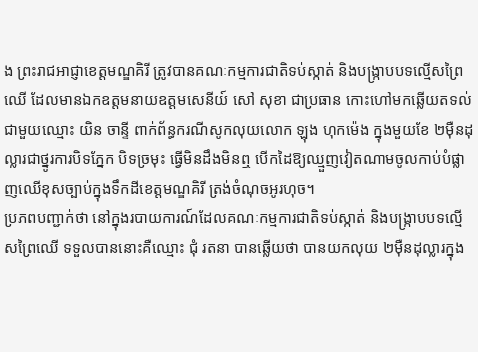ង ព្រះរាជអាជ្ញាខេត្តមណ្ឌគិរី ត្រូវបានគណៈកម្មការជាតិទប់ស្កាត់ និងបង្ក្រាបបទល្មើសព្រៃឈើ ដែលមានឯកឧត្តមនាយឧត្តមសេនីយ៍ សៅ សុខា ជាប្រធាន កោះហៅមកឆ្លើយតទល់ ជាមួយឈ្មោះ យិន ចាន្ទី ពាក់ព័ន្ធករណីសូកលុយលោក ឡុង ហុកម៉េង ក្នុងមួយខែ ២ម៉ឺនដុល្លារជាថ្នូរការបិទភ្នែក បិទច្រមុះ ធ្វើមិនដឹងមិនឮ បើកដៃឱ្យឈ្មួញវៀតណាមចូលកាប់បំផ្លាញឈើខុសច្បាប់ក្នុងទឹកដីខេត្តមណ្ឌគិរី ត្រង់ចំណុចអូរហុច។
ប្រភពបញ្ជាក់ថា នៅក្នុងរបាយការណ៍ដែលគណៈកម្មការជាតិទប់ស្កាត់ និងបង្ក្រាបបទល្មើសព្រៃឈើ ទទួលបាននោះគឺឈ្មោះ ជុំ រតនា បានឆ្លើយថា បានយកលុយ ២ម៉ឺនដុល្លារក្នុង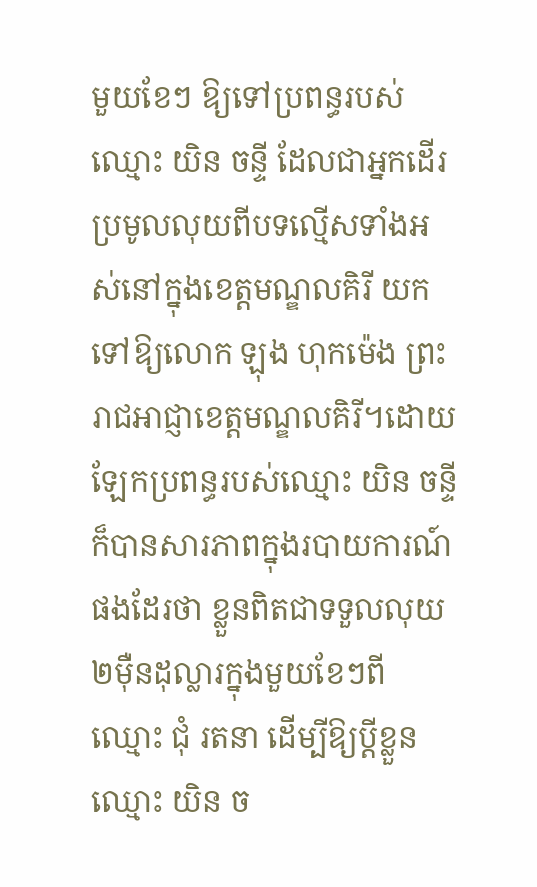មួយខែៗ ឱ្យទៅប្រពន្ធរបស់ ឈ្មោះ យិន ចន្ទី ដែលជាអ្នកដើរប្រមូលលុយពីបទល្មើសទាំងអស់នៅក្នុងខេត្តមណ្ឌលគិរី យកទៅឱ្យលោក ឡុង ហុកម៉េង ព្រះរាជអាជ្ញាខេត្តមណ្ឌលគិរី។ដោយឡែកប្រពន្ធរបស់ឈ្មោះ យិន ចន្ទី ក៏បានសារភាពក្នុងរបាយការណ៍ផងដែរថា ខ្លួនពិតជាទទួលលុយ ២ម៉ឺនដុល្លារក្នុងមួយខែៗពីឈ្មោះ ជុំ រតនា ដើម្បីឱ្យប្តីខ្លួនឈ្មោះ យិន ច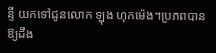ន្ទី យកទៅជូនលោក ឡុង ហុកម៉េង។ប្រភពបានឱ្យដឹង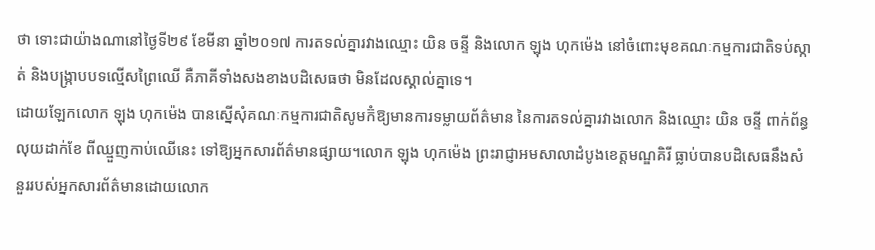ថា ទោះជាយ៉ាងណានៅថ្ងៃទី២៩ ខែមីនា ឆ្នាំ២០១៧ ការតទល់គ្នារវាងឈ្មោះ យិន ចន្ទី និងលោក ឡុង ហុកម៉េង នៅចំពោះមុខគណៈកម្មការជាតិទប់ស្កាត់ និងបង្ក្រាបបទល្មើសព្រៃឈើ គឺភាគីទាំងសងខាងបដិសេធថា មិនដែលស្គាល់គ្នាទេ។
ដោយឡែកលោក ឡុង ហុកម៉េង បានស្នើសុំគណៈកម្មការជាតិសូមក៊ំឱ្យមានការទម្លាយព័ត៌មាន នៃការតទល់គ្នារវាងលោក និងឈ្មោះ យិន ចន្ទី ពាក់ព័ន្ធលុយដាក់ខែ ពីឈ្មួញកាប់ឈើនេះ ទៅឱ្យអ្នកសារព័ត៌មានផ្សាយ។លោក ឡុង ហុកម៉េង ព្រះរាជ្ញាអមសាលាដំបូងខេត្តមណ្ឌគិរី ធ្លាប់បានបដិសេធនឹងសំនួររបស់អ្នកសារព័ត៌មានដោយលោក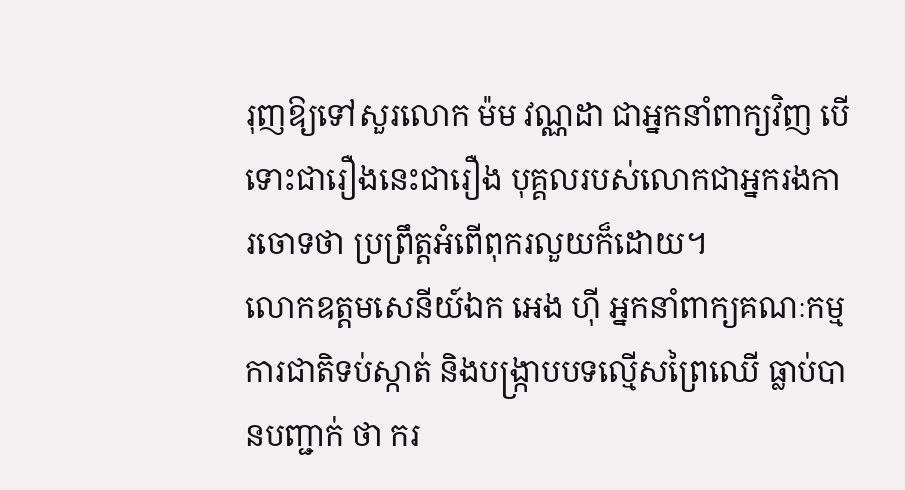រុញឱ្យទៅសួរលោក ម៉ម វណ្ណដា ជាអ្នកនាំពាក្យវិញ បើទោះជារឿងនេះជារឿង បុគ្គលរបស់លោកជាអ្នករងការចោទថា ប្រព្រឹត្តអំពើពុករលួយក៏ដោយ។
លោកឧត្តមសេនីយ៍ឯក អេង ហ៊ី អ្នកនាំពាក្យគណៈកម្មការជាតិទប់ស្កាត់ និងបង្ក្រាបបទល្មើសព្រៃឈើ ធ្លាប់បានបញ្ជាក់ ថា ករ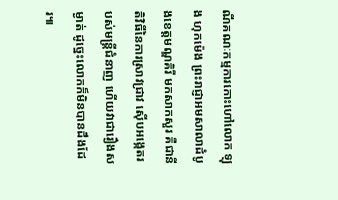ណីគណៈកម្មការកោះហៅលោក ឡុង ហុកម៉េង ព្រះរាជ្ញាអមសាលាដំបូងខេត្តមណ្ឌគិរី មកសាកសួរ គឺជានីតិវិធីនៃការស្រាវជ្រាវ ស៊ើបអង្កេតរបស់មន្ត្រីជំនាញ ហើយវាជារឿងសម្ងាត់ ដូច្នេះលោកក៏មិនបានដឹងដែរ៕